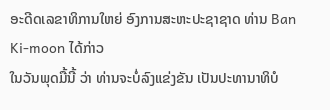ອະດີດເລຂາທິການໃຫຍ່ ອົງການສະຫະປະຊາຊາດ ທ່ານ Ban Ki-moon ໄດ້ກ່າວ
ໃນວັນພຸດມື້ນີ້ ວ່າ ທ່ານຈະບໍ່ລົງແຂ່ງຂັນ ເປັນປະທານາທິບໍ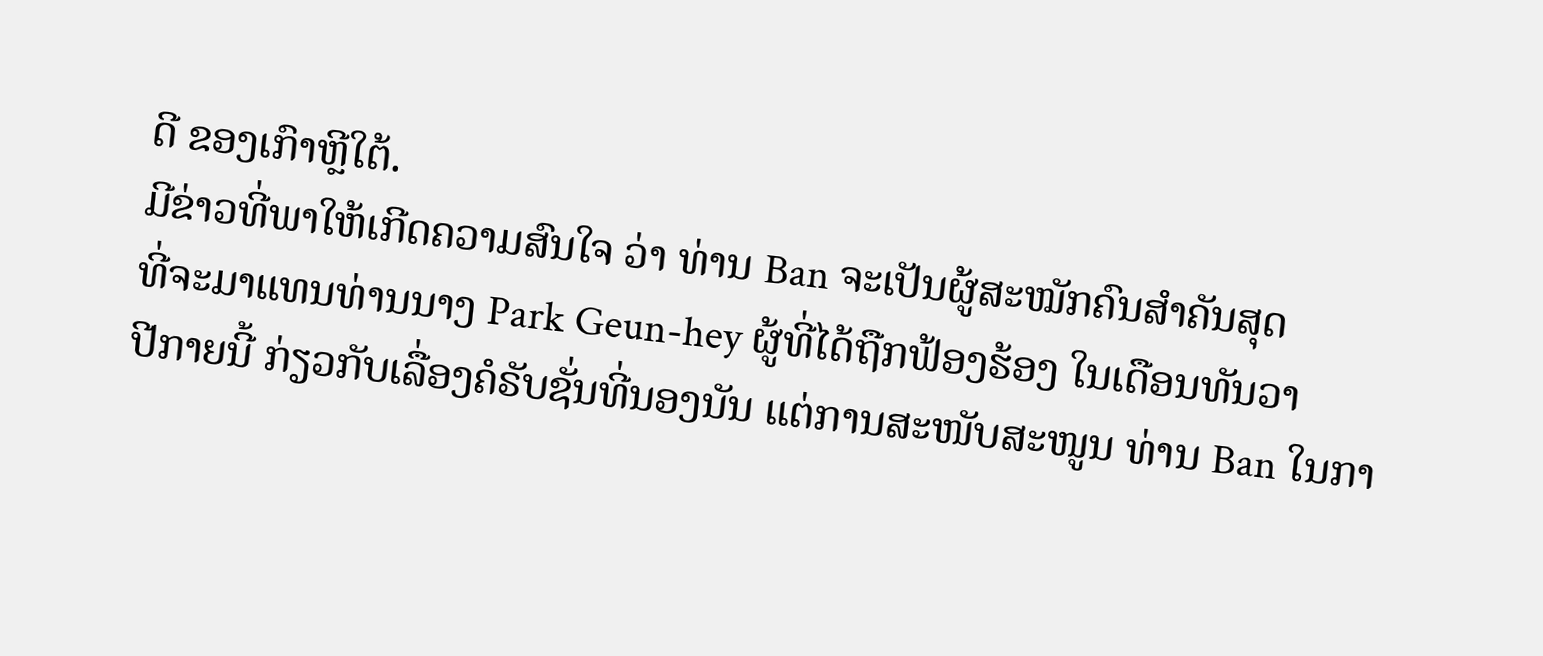ດີ ຂອງເກົາຫຼີໃຕ້.
ມີຂ່າວທີ່ພາໃຫ້ເກີດຄວາມສົນໃຈ ວ່າ ທ່ານ Ban ຈະເປັນຜູ້ສະໝັກຄົນສຳຄັນສຸດ
ທີ່ຈະມາແທນທ່ານນາງ Park Geun-hey ຜູ້ທີ່ໄດ້ຖືກຟ້ອງຮ້ອງ ໃນເດືອນທັນວາ
ປີກາຍນີ້ ກ່ຽວກັບເລື່ອງຄໍຣັບຊັ່ນທີ່ນອງນັນ ແຕ່ການສະໜັບສະໜູນ ທ່ານ Ban ໃນກາ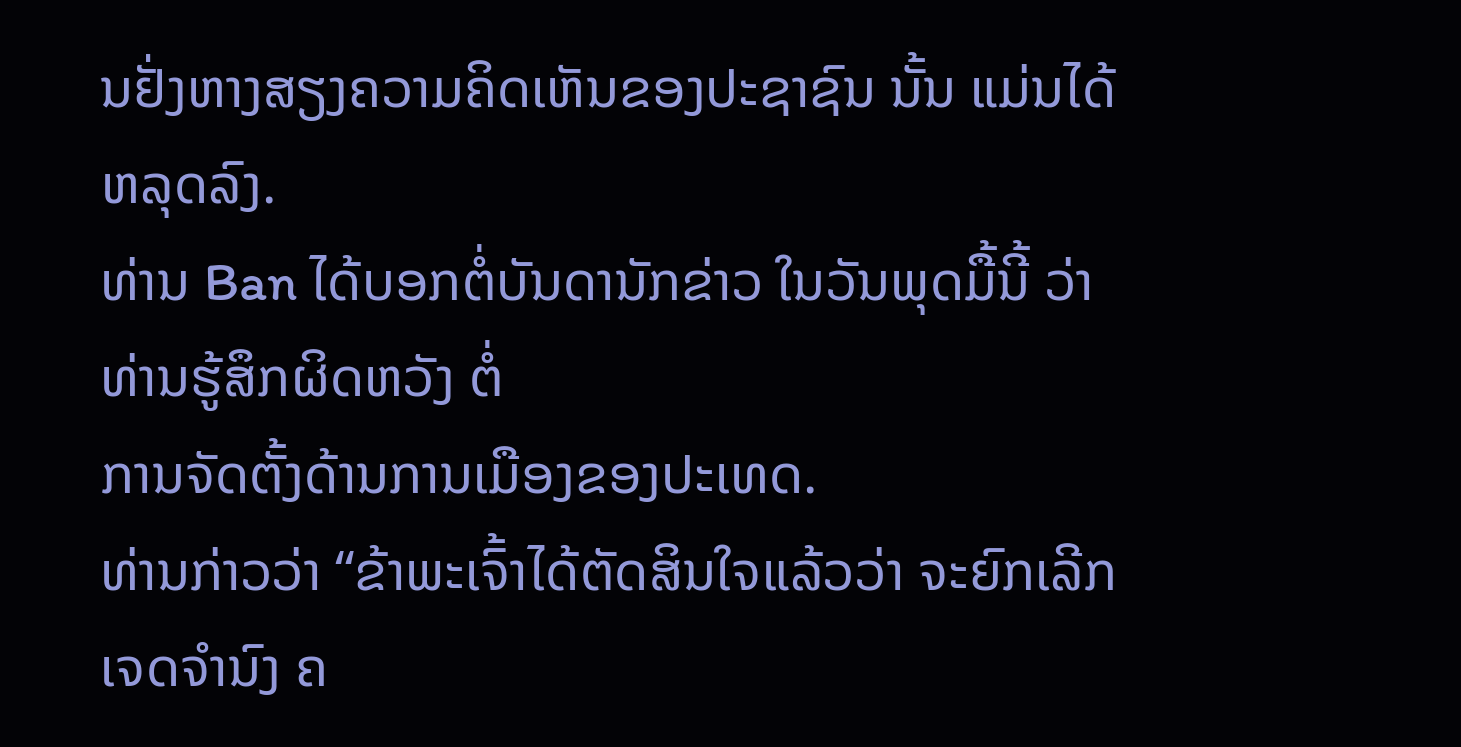ນຢັ່ງຫາງສຽງຄວາມຄິດເຫັນຂອງປະຊາຊົນ ນັ້ນ ແມ່ນໄດ້ຫລຸດລົງ.
ທ່ານ Ban ໄດ້ບອກຕໍ່ບັນດານັກຂ່າວ ໃນວັນພຸດມື້ນີ້ ວ່າ ທ່ານຮູ້ສຶກຜິດຫວັງ ຕໍ່
ການຈັດຕັ້ງດ້ານການເມືອງຂອງປະເທດ.
ທ່ານກ່າວວ່າ “ຂ້າພະເຈົ້າໄດ້ຕັດສິນໃຈແລ້ວວ່າ ຈະຍົກເລີກເຈດຈຳນົງ ຄ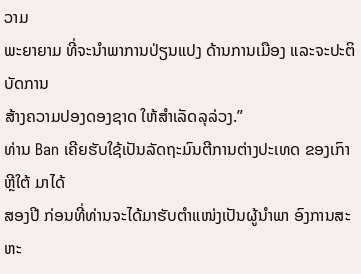ວາມ
ພະຍາຍາມ ທີ່ຈະນຳພາການປ່ຽນແປງ ດ້ານການເມືອງ ແລະຈະປະຕິບັດການ
ສ້າງຄວາມປອງດອງຊາດ ໃຫ້ສຳເລັດລຸລ່ວງ.”
ທ່ານ Ban ເຄີຍຮັບໃຊ້ເປັນລັດຖະມົນຕີການຕ່າງປະເທດ ຂອງເກົາຫຼີໃຕ້ ມາໄດ້
ສອງປີ ກ່ອນທີ່ທ່ານຈະໄດ້ມາຮັບຕຳແໜ່ງເປັນຜູ້ນຳພາ ອົງການສະຫະ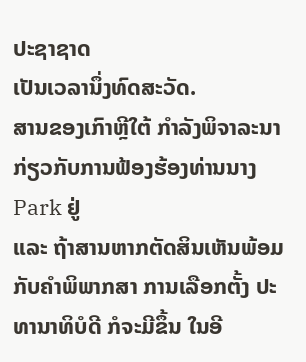ປະຊາຊາດ
ເປັນເວລານຶ່ງທົດສະວັດ.
ສານຂອງເກົາຫຼີໃຕ້ ກຳລັງພິຈາລະນາກ່ຽວກັບການຟ້ອງຮ້ອງທ່ານນາງ Park ຢູ່
ແລະ ຖ້າສານຫາກຕັດສິນເຫັນພ້ອມກັບຄຳພິພາກສາ ການເລືອກຕັ້ງ ປະທານາທິບໍດີ ກໍຈະມີຂຶ້ນ ໃນອີ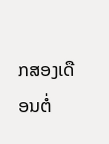ກສອງເດືອນຕໍ່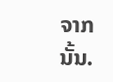ຈາກນັ້ນ.